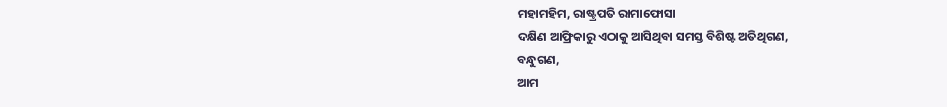ମହାମହିମ, ରାଷ୍ଟ୍ରପତି ରାମାଫୋସା
ଦକ୍ଷିଣ ଆଫ୍ରିକାରୁ ଏଠାକୁ ଆସିଥିବା ସମସ୍ତ ବିଶିଷ୍ଟ ଅତିଥିଗଣ,
ବନ୍ଧୁଗଣ,
ଆମ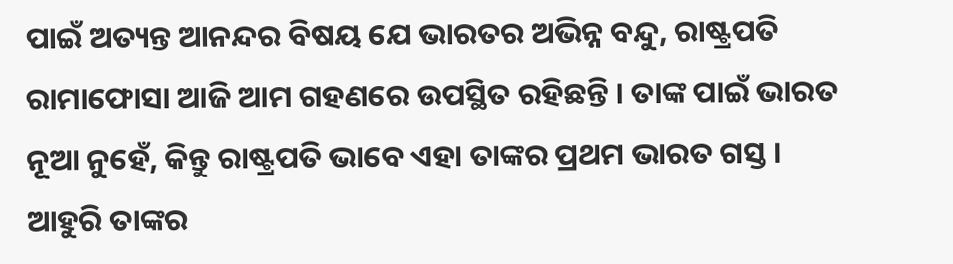ପାଇଁ ଅତ୍ୟନ୍ତ ଆନନ୍ଦର ବିଷୟ ଯେ ଭାରତର ଅଭିନ୍ନ ବନ୍ଦୁ, ରାଷ୍ଟ୍ରପତି ରାମାଫୋସା ଆଜି ଆମ ଗହଣରେ ଉପସ୍ଥିତ ରହିଛନ୍ତି । ତାଙ୍କ ପାଇଁ ଭାରତ ନୂଆ ନୁହେଁ, କିନ୍ତୁ ରାଷ୍ଟ୍ରପତି ଭାବେ ଏହା ତାଙ୍କର ପ୍ରଥମ ଭାରତ ଗସ୍ତ । ଆହୁରି ତାଙ୍କର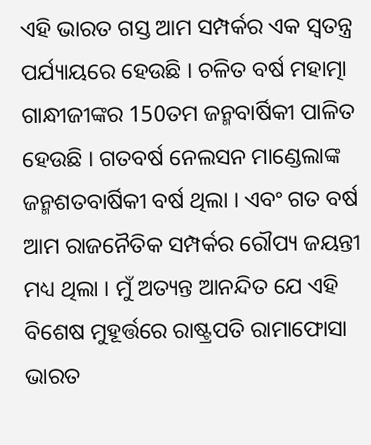ଏହି ଭାରତ ଗସ୍ତ ଆମ ସମ୍ପର୍କର ଏକ ସ୍ୱତନ୍ତ୍ର ପର୍ଯ୍ୟାୟରେ ହେଉଛି । ଚଳିତ ବର୍ଷ ମହାତ୍ମା ଗାନ୍ଧୀଜୀଙ୍କର 150ତମ ଜନ୍ମବାର୍ଷିକୀ ପାଳିତ ହେଉଛି । ଗତବର୍ଷ ନେଲସନ ମାଣ୍ଡେଲାଙ୍କ ଜନ୍ମଶତବାର୍ଷିକୀ ବର୍ଷ ଥିଲା । ଏବଂ ଗତ ବର୍ଷ ଆମ ରାଜନୈତିକ ସମ୍ପର୍କର ରୌପ୍ୟ ଜୟନ୍ତୀ ମଧ୍ୟ ଥିଲା । ମୁଁ ଅତ୍ୟନ୍ତ ଆନନ୍ଦିତ ଯେ ଏହି ବିଶେଷ ମୁହୂର୍ତ୍ତରେ ରାଷ୍ଟ୍ରପତି ରାମାଫୋସା ଭାରତ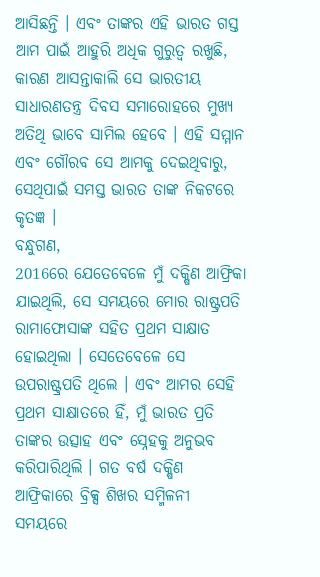ଆସିଛନ୍ତି । ଏବଂ ତାଙ୍କର ଏହି ଭାରତ ଗସ୍ତ ଆମ ପାଇଁ ଆହୁରି ଅଧିକ ଗୁରୁତ୍ୱ ରଖୁଛି, କାରଣ ଆସନ୍ତାକାଲି ସେ ଭାରତୀୟ ସାଧାରଣତନ୍ତ୍ର ଦିବସ ସମାରୋହରେ ମୁଖ୍ୟ ଅତିଥି ଭାବେ ସାମିଲ ହେବେ । ଏହି ସମ୍ମାନ ଏବଂ ଗୌରବ ସେ ଆମକୁ ଦେଇଥିବାରୁ, ସେଥିପାଇଁ ସମସ୍ତ ଭାରତ ତାଙ୍କ ନିକଟରେ କୃତଜ୍ଞ ।
ବନ୍ଧୁଗଣ,
2016ରେ ଯେତେବେଳେ ମୁଁ ଦକ୍ଷିଣ ଆଫ୍ରିକା ଯାଇଥିଲି, ସେ ସମୟରେ ମୋର ରାଷ୍ଟ୍ରପତି ରାମାଫୋସାଙ୍କ ସହିତ ପ୍ରଥମ ସାକ୍ଷାତ ହୋଇଥିଲା । ସେତେବେଳେ ସେ ଉପରାଷ୍ଟ୍ରପତି ଥିଲେ । ଏବଂ ଆମର ସେହି ପ୍ରଥମ ସାକ୍ଷାତରେ ହିଁ, ମୁଁ ଭାରତ ପ୍ରତି ତାଙ୍କର ଉତ୍ସାହ ଏବଂ ସ୍ନେହକୁ ଅନୁଭବ କରିପାରିଥିଲି । ଗତ ବର୍ଷ ଦକ୍ଷିଣ ଆଫ୍ରିକାରେ ବ୍ରିକ୍ସ ଶିଖର ସମ୍ମିଳନୀ ସମୟରେ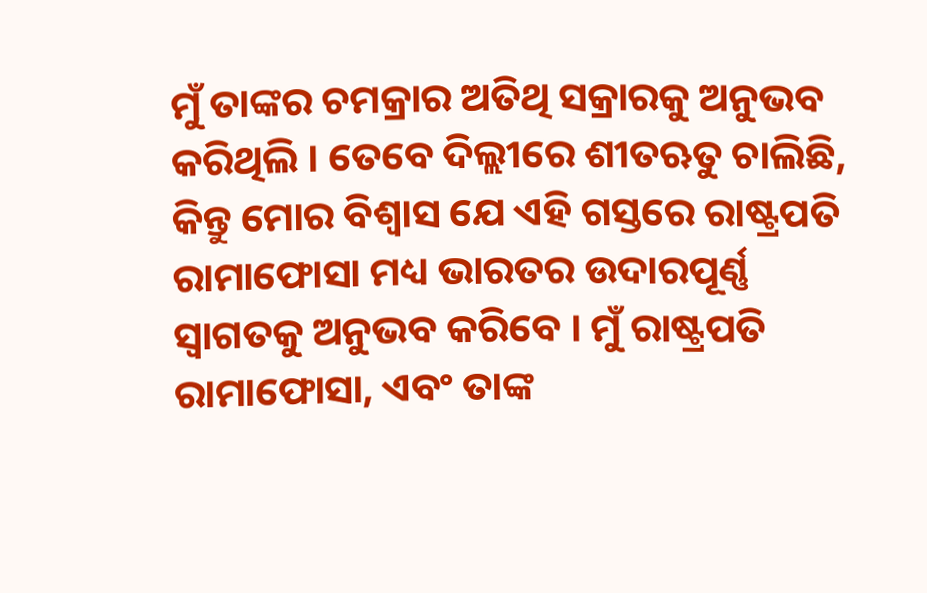ମୁଁ ତାଙ୍କର ଚମକ୍ରାର ଅତିଥି ସକ୍ରାରକୁ ଅନୁଭବ କରିଥିଲି । ତେବେ ଦିଲ୍ଲୀରେ ଶୀତଋତୁ ଚାଲିଛି, କିନ୍ତୁ ମୋର ବିଶ୍ୱାସ ଯେ ଏହି ଗସ୍ତରେ ରାଷ୍ଟ୍ରପତି ରାମାଫୋସା ମଧ୍ୟ ଭାରତର ଉଦାରପୂର୍ଣ୍ଣ ସ୍ୱାଗତକୁ ଅନୁଭବ କରିବେ । ମୁଁ ରାଷ୍ଟ୍ରପତି ରାମାଫୋସା, ଏବଂ ତାଙ୍କ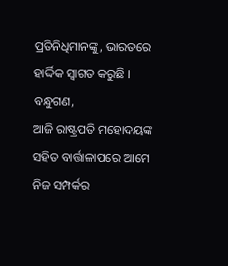ପ୍ରତିନିଧିମାନଙ୍କୁ, ଭାରତରେ ହାର୍ଦ୍ଦିକ ସ୍ୱାଗତ କରୁଛି ।
ବନ୍ଧୁଗଣ,
ଆଜି ରାଷ୍ଟ୍ରପତି ମହୋଦୟଙ୍କ ସହିତ ବାର୍ତ୍ତାଳାପରେ ଆମେ ନିଜ ସମ୍ପର୍କର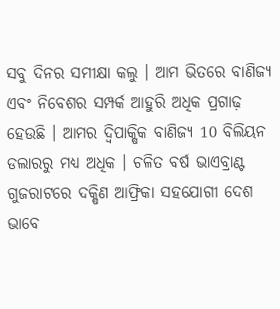ସବୁ ଦିନର ସମୀକ୍ଷା କଲୁ । ଆମ ଭିତରେ ବାଣିଜ୍ୟ ଏବଂ ନିବେଶର ସମ୍ପର୍କ ଆହୁରି ଅଧିକ ପ୍ରଗାଢ଼ ହେଉଛି । ଆମର ଦ୍ୱିପାକ୍ଷିକ ବାଣିଜ୍ୟ 10 ବିଲିୟନ ଡଲାରରୁ ମଧ୍ୟ ଅଧିକ । ଚଳିତ ବର୍ଷ ଭାଏବ୍ରାଣ୍ଟ ଗୁଜରାଟରେ ଦକ୍ଷିଣ ଆଫ୍ରିକା ସହଯୋଗୀ ଦେଶ ଭାବେ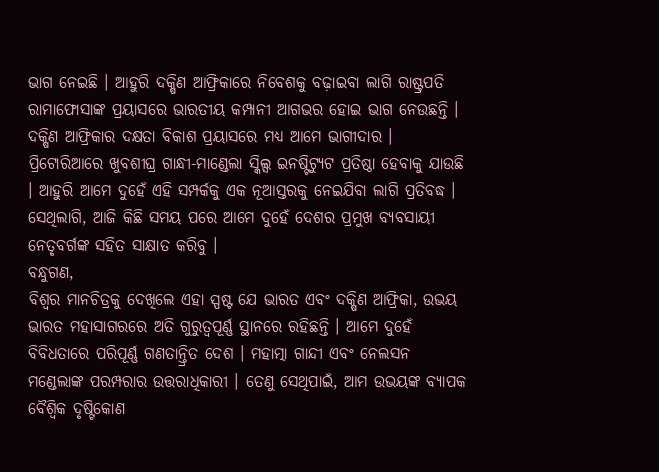ଭାଗ ନେଇଛି । ଆହୁରି ଦକ୍ଷିଣ ଆଫ୍ରିକାରେ ନିବେଶକୁ ବଢ଼ାଇବା ଲାଗି ରାଷ୍ଟ୍ରପତି ରାମାଫୋସାଙ୍କ ପ୍ରୟାସରେ ଭାରତୀୟ କମ୍ପାନୀ ଆଗଭର ହୋଇ ଭାଗ ନେଉଛନ୍ତି । ଦକ୍ଷିଣ ଆଫ୍ରିକାର ଦକ୍ଷତା ବିକାଶ ପ୍ରୟାସରେ ମଧ୍ୟ ଆମେ ଭାଗୀଦାର । ପ୍ରିଟୋରିଆରେ ଖୁବଶୀଘ୍ର ଗାନ୍ଧୀ-ମାଣ୍ଡେଲା ସ୍କିଲ୍ସ ଇନଷ୍ଟିଟ୍ୟୁଟ ପ୍ରତିଷ୍ଠା ହେବାକୁ ଯାଉଛି । ଆହୁରି ଆମେ ଦୁହେଁ ଏହି ସମ୍ପର୍କକୁ ଏକ ନୂଆସ୍ତରକୁ ନେଇଯିବା ଲାଗି ପ୍ରତିବଦ୍ଧ । ସେଥିଲାଗି, ଆଜି କିଛି ସମୟ ପରେ ଆମେ ଦୁହେଁ ଦେଶର ପ୍ରମୁଖ ବ୍ୟବସାୟୀ ନେତୃବର୍ଗଙ୍କ ସହିତ ସାକ୍ଷାତ କରିବୁ ।
ବନ୍ଧୁଗଣ,
ବିଶ୍ୱର ମାନଚିତ୍ରକୁ ଦେଖିଲେ ଏହା ସ୍ପଷ୍ଟ ଯେ ଭାରତ ଏବଂ ଦକ୍ଷିଣ ଆଫ୍ରିକା, ଉଭୟ ଭାରତ ମହାସାଗରରେ ଅତି ଗୁରୁତ୍ୱପୂର୍ଣ୍ଣ ସ୍ଥାନରେ ରହିଛନ୍ତି । ଆମେ ଦୁହେଁ ବିବିଧତାରେ ପରିପୂର୍ଣ୍ଣ ଗଣତାନ୍ତ୍ରିତ ଦେଶ । ମହାତ୍ମା ଗାନ୍ଦୀ ଏବଂ ନେଲସନ ମଣ୍ଡେଲାଙ୍କ ପରମ୍ପରାର ଉତ୍ତରାଧିକାରୀ । ତେଣୁ ସେଥିପାଇଁ, ଆମ ଉଭୟଙ୍କ ବ୍ୟାପକ ବୈଶ୍ୱିକ ଦୃଷ୍ଟିକୋଣ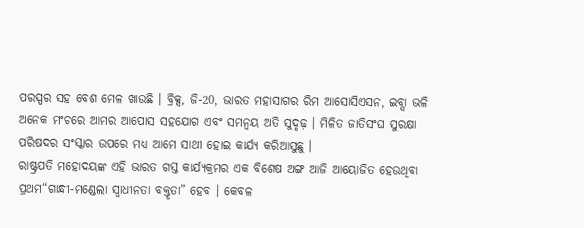ପରସ୍ପର ସହ ବେଶ ମେଳ ଖାଉଛି । ବ୍ରିକ୍ସ, ଜି-20, ଭାରତ ମହାସାଗର ରିମ ଆସୋସିଏସନ, ଇବ୍ସା ଭଳି ଅନେକ ମଂଚରେ ଆମର ଆପୋସ ସହଯୋଗ ଏବଂ ସମନ୍ୱୟ ଅତି ସୁଦୃଢ଼ । ମିଳିତ ଜାତିସଂଘ ସୁରକ୍ଷା ପରିଷଦର ସଂସ୍କାର ଉପରେ ମଧ୍ୟ ଆମେ ସାଥୀ ହୋଇ କାର୍ଯ୍ୟ କରିଆସୁଛୁ ।
ରାଷ୍ଟ୍ରପତି ମହୋଦୟଙ୍କ ଏହି ଭାରତ ଗସ୍ତ କାର୍ଯ୍ୟକ୍ରମର ଏକ ବିଶେଷ ଅଙ୍ଗ ଆଜି ଆୟୋଜିତ ହେଉଥିବା ପ୍ରଥମ“ଗାନ୍ଧୀ-ମଣ୍ଡେଲା ସ୍ୱାଧୀନତା ବକ୍ତୃତା” ହେବ । କେବଳ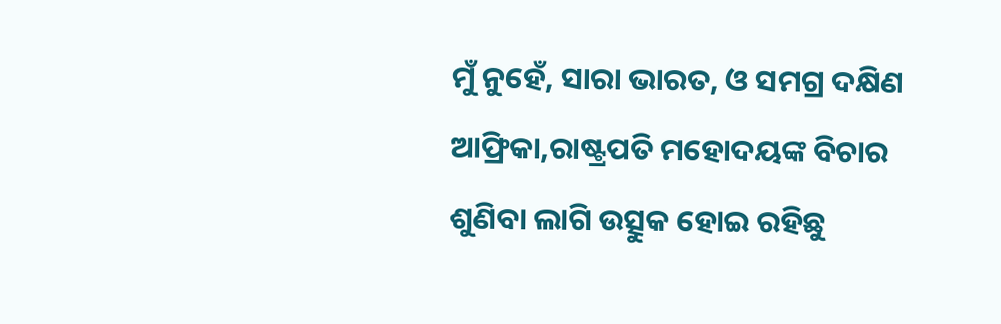ମୁଁ ନୁହେଁ, ସାରା ଭାରତ, ଓ ସମଗ୍ର ଦକ୍ଷିଣ ଆଫ୍ରିକା,ରାଷ୍ଟ୍ରପତି ମହୋଦୟଙ୍କ ବିଚାର ଶୁଣିବା ଲାଗି ଉତ୍ସୁକ ହୋଇ ରହିଛୁ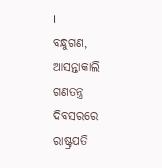।
ବନ୍ଧୁଗଣ,
ଆସନ୍ତାକାଲି ଗଣତନ୍ତ୍ର ଦିବସରରେ ରାଷ୍ଟ୍ରପତି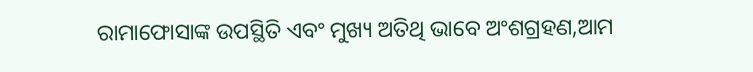ରାମାଫୋସାଙ୍କ ଉପସ୍ଥିତି ଏବଂ ମୁଖ୍ୟ ଅତିଥି ଭାବେ ଅଂଶଗ୍ରହଣ,ଆମ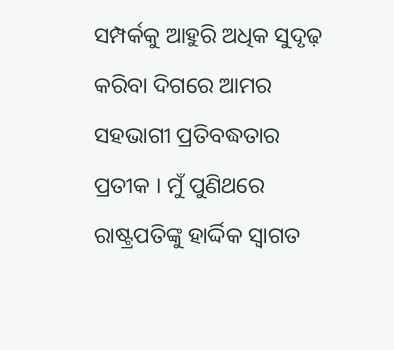ସମ୍ପର୍କକୁ ଆହୁରି ଅଧିକ ସୁଦୃଢ଼ କରିବା ଦିଗରେ ଆମର ସହଭାଗୀ ପ୍ରତିବଦ୍ଧତାର ପ୍ରତୀକ । ମୁଁ ପୁଣିଥରେ ରାଷ୍ଟ୍ରପତିଙ୍କୁ ହାର୍ଦ୍ଦିକ ସ୍ୱାଗତ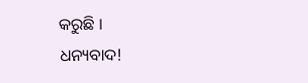କରୁଛି ।
ଧନ୍ୟବାଦ!